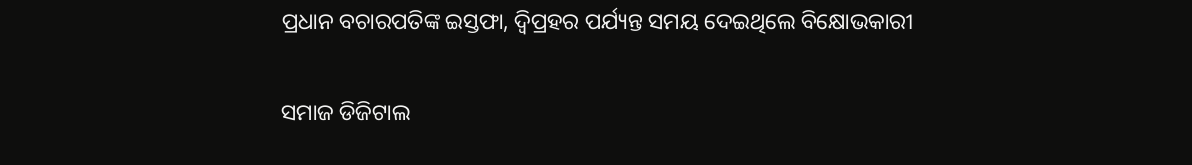ପ୍ରଧାନ ବଚାରପତିଙ୍କ ଇସ୍ତଫା, ଦ୍ଵିପ୍ରହର ପର୍ଯ୍ୟନ୍ତ ସମୟ ଦେଇଥିଲେ ବିକ୍ଷୋଭକାରୀ

ସମାଜ ଡିଜିଟାଲ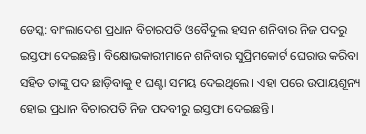ଡେସ୍କ: ବାଂଲାଦେଶ ପ୍ରଧାନ ବିଚାରପତି ଓବୈଦୁଲ ହସନ ଶନିବାର ନିଜ ପଦରୁ ଇସ୍ତଫା ଦେଇଛନ୍ତି। ବିକ୍ଷୋଭକାରୀମାନେ ଶନିବାର ସୁପ୍ରିମକୋର୍ଟ ଘେରାଉ କରିବା ସହିତ ତାଙ୍କୁ ପଦ ଛାଡ଼ିବାକୁ ୧ ଘଣ୍ଟା ସମୟ ଦେଇଥିଲେ। ଏହା ପରେ ଉପାୟଶୂନ୍ୟ ହୋଇ ପ୍ରଧାନ ବିଚାରପତି ନିଜ ପଦବୀରୁ ଇସ୍ତଫା ଦେଇଛନ୍ତି।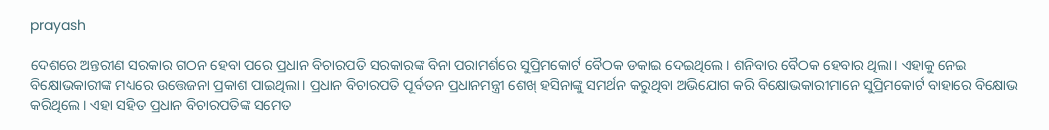prayash

ଦେଶରେ ଅନ୍ତରୀଣ ସରକାର ଗଠନ ହେବା ପରେ ପ୍ରଧାନ ବିଚାରପତି ସରକାରଙ୍କ ବିନା ପରାମର୍ଶରେ ସୁପ୍ରିମକୋର୍ଟ ବୈଠକ ଡକାଇ ଦେଇଥିଲେ। ଶନିବାର ବୈଠକ ହେବାର ଥିଲା। ଏହାକୁ ନେଇ ବିକ୍ଷୋଭକାରୀଙ୍କ ମଧ୍ୟରେ ଉତ୍ତେଜନା ପ୍ରକାଶ ପାଇଥିଲା। ପ୍ରଧାନ ବିଚାରପତି ପୂର୍ବତନ ପ୍ରଧାନମନ୍ତ୍ରୀ ଶେଖ୍‌ ହସିନାଙ୍କୁ ସମର୍ଥନ କରୁଥିବା ଅଭିଯୋଗ କରି ବିକ୍ଷୋଭକାରୀମାନେ ସୁପ୍ରିମକୋର୍ଟ ବାହାରେ ବିକ୍ଷୋଭ କରିଥିଲେ। ଏହା ସହିତ ପ୍ରଧାନ ବିଚାରପତିଙ୍କ ସମେତ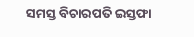ସମସ୍ତ ବିଚାରପତି ଇସ୍ତଫା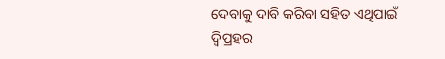ଦେବାକୁ ଦାବି କରିବା ସହିତ ଏଥିପାଇଁ ଦ୍ଵିପ୍ରହର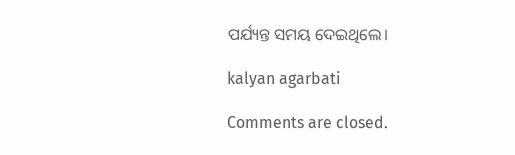ପର୍ଯ୍ୟନ୍ତ ସମୟ ଦେଇଥିଲେ।

kalyan agarbati

Comments are closed.